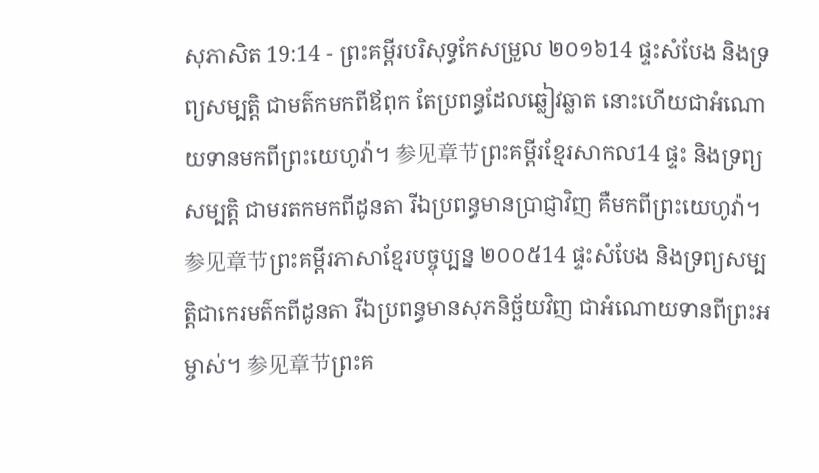សុភាសិត 19:14 - ព្រះគម្ពីរបរិសុទ្ធកែសម្រួល ២០១៦14 ផ្ទះសំបែង និងទ្រព្យសម្បត្តិ ជាមត៌កមកពីឪពុក តែប្រពន្ធដែលឆ្លៀវឆ្លាត នោះហើយជាអំណោយទានមកពីព្រះយេហូវ៉ា។ 参见章节ព្រះគម្ពីរខ្មែរសាកល14 ផ្ទះ និងទ្រព្យសម្បត្តិ ជាមរតកមកពីដូនតា រីឯប្រពន្ធមានប្រាជ្ញាវិញ គឺមកពីព្រះយេហូវ៉ា។ 参见章节ព្រះគម្ពីរភាសាខ្មែរបច្ចុប្បន្ន ២០០៥14 ផ្ទះសំបែង និងទ្រព្យសម្បត្តិជាកេរមត៌កពីដូនតា រីឯប្រពន្ធមានសុភនិច្ឆ័យវិញ ជាអំណោយទានពីព្រះអម្ចាស់។ 参见章节ព្រះគ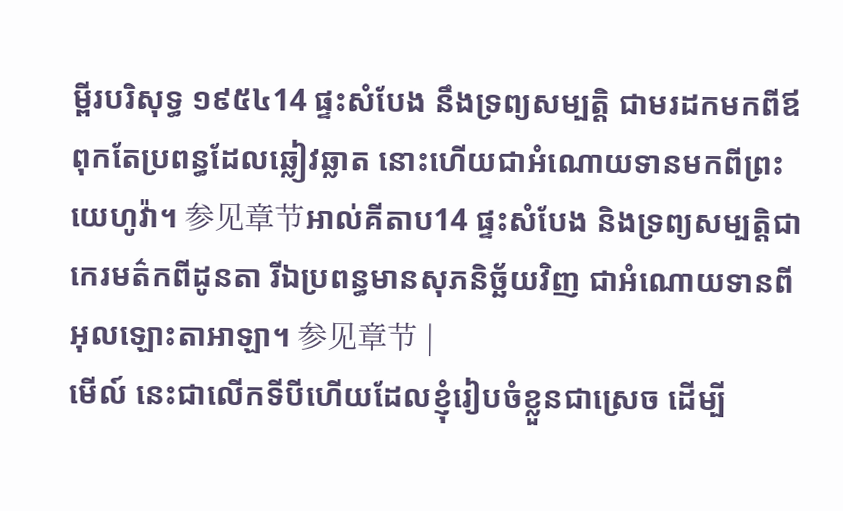ម្ពីរបរិសុទ្ធ ១៩៥៤14 ផ្ទះសំបែង នឹងទ្រព្យសម្បត្តិ ជាមរដកមកពីឪពុកតែប្រពន្ធដែលឆ្លៀវឆ្លាត នោះហើយជាអំណោយទានមកពីព្រះយេហូវ៉ា។ 参见章节អាល់គីតាប14 ផ្ទះសំបែង និងទ្រព្យសម្បត្តិជាកេរមត៌កពីដូនតា រីឯប្រពន្ធមានសុភនិច្ឆ័យវិញ ជាអំណោយទានពីអុលឡោះតាអាឡា។ 参见章节 |
មើល៍ នេះជាលើកទីបីហើយដែលខ្ញុំរៀបចំខ្លួនជាស្រេច ដើម្បី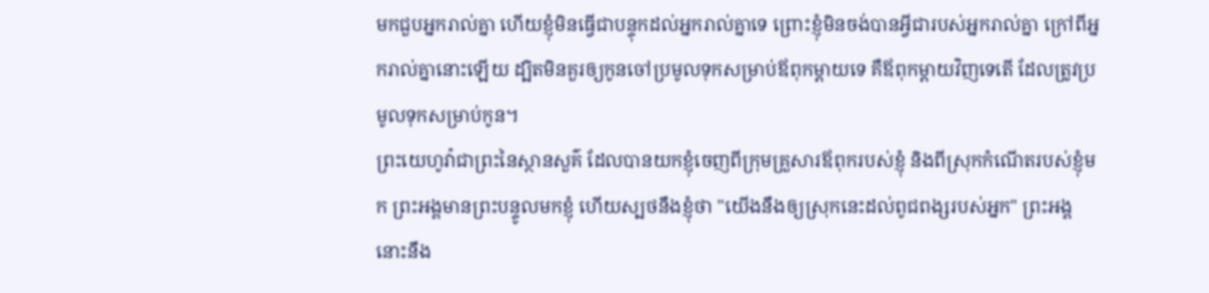មកជួបអ្នករាល់គ្នា ហើយខ្ញុំមិនធ្វើជាបន្ទុកដល់អ្នករាល់គ្នាទេ ព្រោះខ្ញុំមិនចង់បានអ្វីជារបស់អ្នករាល់គ្នា ក្រៅពីអ្នករាល់គ្នានោះឡើយ ដ្បិតមិនគួរឲ្យកូនចៅប្រមូលទុកសម្រាប់ឪពុកម្តាយទេ គឺឪពុកម្តាយវិញទេតើ ដែលត្រូវប្រមូលទុកសម្រាប់កូន។
ព្រះយេហូវ៉ាជាព្រះនៃស្ថានសួគ៌ ដែលបានយកខ្ញុំចេញពីក្រុមគ្រួសារឪពុករបស់ខ្ញុំ និងពីស្រុកកំណើតរបស់ខ្ញុំមក ព្រះអង្គមានព្រះបន្ទូលមកខ្ញុំ ហើយស្បថនឹងខ្ញុំថា "យើងនឹងឲ្យស្រុកនេះដល់ពូជពង្សរបស់អ្នក" ព្រះអង្គនោះនឹង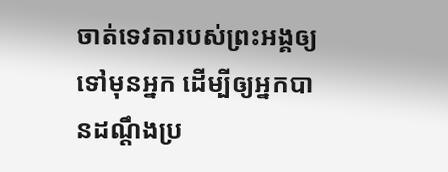ចាត់ទេវតារបស់ព្រះអង្គឲ្យទៅមុនអ្នក ដើម្បីឲ្យអ្នកបានដណ្ដឹងប្រ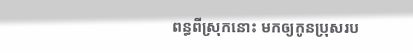ពន្ធពីស្រុកនោះ មកឲ្យកូនប្រុសរប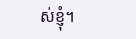ស់ខ្ញុំ។